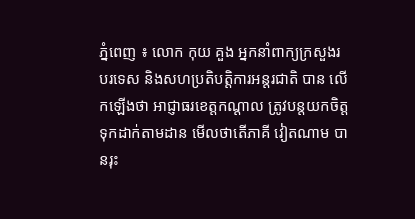ភ្នំពេញ ៖ លោក កុយ គួង អ្នកនាំពាក្យក្រសួងរបរទេស និងសហប្រតិបត្តិការអន្តរជាតិ បាន លើកឡើងថា អាជ្ញាធរខេត្តកណ្ដាល ត្រូវបន្តយកចិត្តទុកដាក់តាមដាន មើលថាតើភាគី វៀតណាម បានរុះ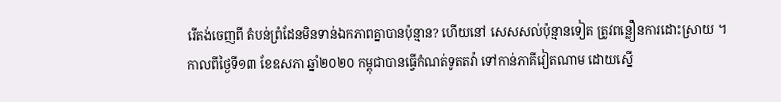រើតង់ចេញពី តំបន់ព្រំដែនមិនទាន់ឯកភាពគ្នាបានប៉ុន្មាន? ហើយនៅ សេសសល់ប៉ុន្មានទៀត ត្រូវពន្លឿនការដោះស្រាយ ។
កាលពីថ្ងៃទី១៣ ខែឧសភា ឆ្នាំ២០២០ កម្ពុជាបានធ្វើកំណត់ទូតតវ៉ា ទៅកាន់ភាគីវៀតណាម ដោយស្នើ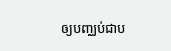ឲ្យបញ្ឈប់ជាប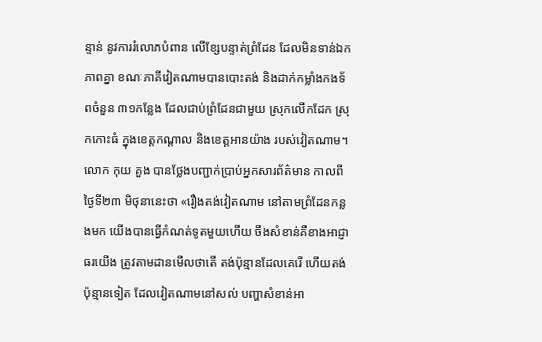ន្ទាន់ នូវការរំលោភបំពាន លើខ្សែបន្ទាត់ព្រំដែន ដែលមិនទាន់ឯកភាពគ្នា ខណៈភាគីវៀតណាមបានបោះតង់ និងដាក់កម្លាំងកងទ័ពចំនួន ៣១កន្លែង ដែលជាប់ព្រំដែនជាមួយ ស្រុកលើកដែក ស្រុកកោះធំ ក្នុងខេត្តកណ្ដាល និងខេត្តអានយ៉ាង របស់វៀតណាម។
លោក កុយ គួង បានថ្លែងបញ្ជាក់ប្រាប់អ្នកសារព័ត៌មាន កាលពីថ្ងៃទី២៣ មិថុនានេះថា «រឿងតង់វៀតណាម នៅតាមព្រំដែនកន្លងមក យើងបានធ្វើកំណត់ទូតមួយហើយ ចឹងសំខាន់គឺខាងអាជ្ញាធរយើង ត្រូវតាមដានមើលថាតើ តង់ប៉ុន្មានដែលគេរើ ហើយតង់ប៉ុន្មានទៀត ដែលវៀតណាមនៅសល់ បញ្ហាសំខាន់អា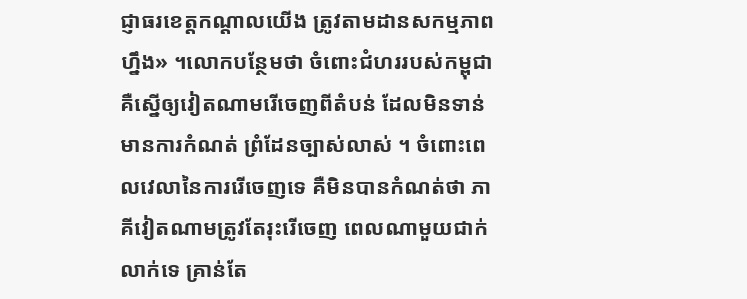ជ្ញាធរខេត្តកណ្ដាលយើង ត្រូវតាមដានសកម្មភាពហ្នឹង» ។លោកបន្ថែមថា ចំពោះជំហររបស់កម្ពុជា គឺស្នើឲ្យវៀតណាមរើចេញពីតំបន់ ដែលមិនទាន់មានការកំណត់ ព្រំដែនច្បាស់លាស់ ។ ចំពោះពេលវេលានៃការរើចេញទេ គឺមិនបានកំណត់ថា ភាគីវៀតណាមត្រូវតែរុះរើចេញ ពេលណាមួយជាក់លាក់ទេ គ្រាន់តែ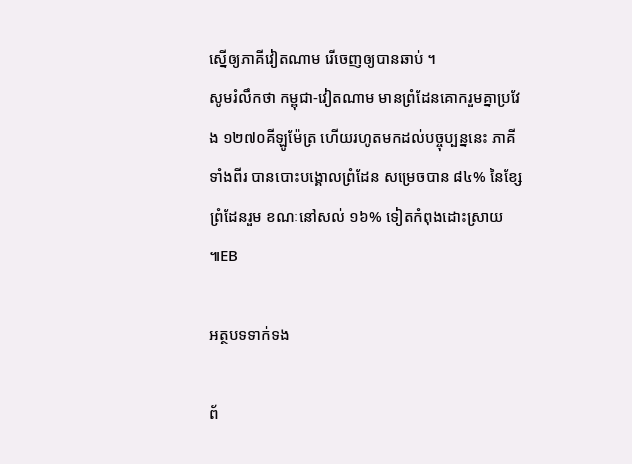ស្នើឲ្យភាគីវៀតណាម រើចេញឲ្យបានឆាប់ ។
សូមរំលឹកថា កម្ពុជា-វៀតណាម មានព្រំដែនគោករួមគ្នាប្រវែង ១២៧០គីឡូម៉ែត្រ ហើយរហូតមកដល់បច្ចុប្បន្ននេះ ភាគីទាំងពីរ បានបោះបង្គោលព្រំដែន សម្រេចបាន ៨៤% នៃខ្សែព្រំដែនរួម ខណៈនៅសល់ ១៦% ទៀតកំពុងដោះស្រាយ ៕EB

អត្ថបទទាក់ទង

ព័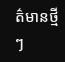ត៌មានថ្មីៗ